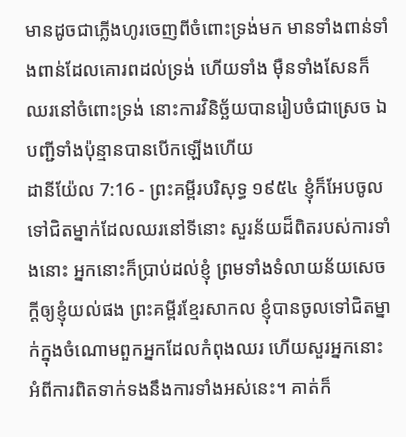មានដូចជាភ្លើងហូរចេញពីចំពោះទ្រង់មក មានទាំងពាន់ទាំងពាន់ដែលគោរពដល់ទ្រង់ ហើយទាំង ម៉ឺនទាំងសែនក៏ឈរនៅចំពោះទ្រង់ នោះការវិនិច្ឆ័យបានរៀបចំជាស្រេច ឯបញ្ជីទាំងប៉ុន្មានបានបើកឡើងហើយ
ដានីយ៉ែល 7:16 - ព្រះគម្ពីរបរិសុទ្ធ ១៩៥៤ ខ្ញុំក៏អែបចូលទៅជិតម្នាក់ដែលឈរនៅទីនោះ សួរន័យដ៏ពិតរបស់ការទាំងនោះ អ្នកនោះក៏ប្រាប់ដល់ខ្ញុំ ព្រមទាំងទំលាយន័យសេចក្ដីឲ្យខ្ញុំយល់ផង ព្រះគម្ពីរខ្មែរសាកល ខ្ញុំបានចូលទៅជិតម្នាក់ក្នុងចំណោមពួកអ្នកដែលកំពុងឈរ ហើយសួរអ្នកនោះអំពីការពិតទាក់ទងនឹងការទាំងអស់នេះ។ គាត់ក៏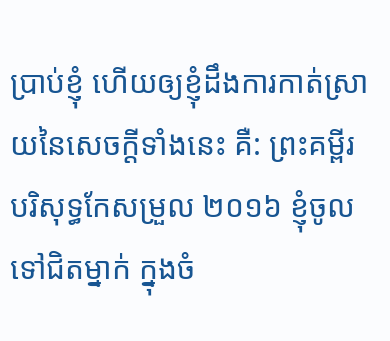ប្រាប់ខ្ញុំ ហើយឲ្យខ្ញុំដឹងការកាត់ស្រាយនៃសេចក្ដីទាំងនេះ គឺ: ព្រះគម្ពីរបរិសុទ្ធកែសម្រួល ២០១៦ ខ្ញុំចូលទៅជិតម្នាក់ ក្នុងចំ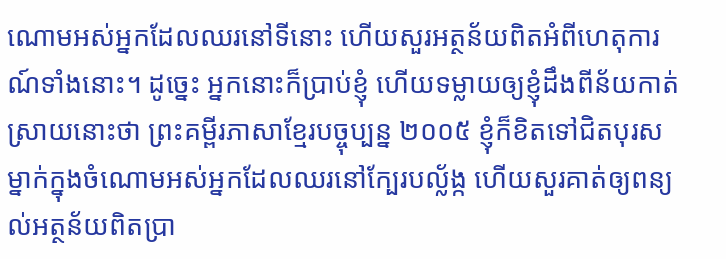ណោមអស់អ្នកដែលឈរនៅទីនោះ ហើយសួរអត្ថន័យពិតអំពីហេតុការណ៍ទាំងនោះ។ ដូច្នេះ អ្នកនោះក៏ប្រាប់ខ្ញុំ ហើយទម្លាយឲ្យខ្ញុំដឹងពីន័យកាត់ស្រាយនោះថា ព្រះគម្ពីរភាសាខ្មែរបច្ចុប្បន្ន ២០០៥ ខ្ញុំក៏ខិតទៅជិតបុរសម្នាក់ក្នុងចំណោមអស់អ្នកដែលឈរនៅក្បែរបល្ល័ង្ក ហើយសួរគាត់ឲ្យពន្យល់អត្ថន័យពិតប្រា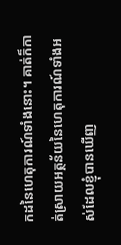កដនៃហេតុការណ៍ទាំងនោះ។ គាត់ក៏កាត់ស្រាយអត្ថន័យនៃហេតុការណ៍ទាំងអស់ដែលខ្ញុំបានឃើញ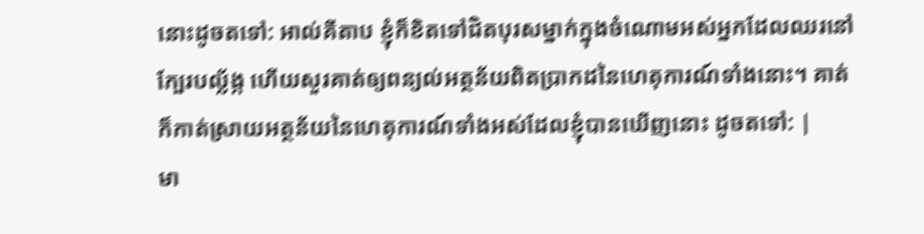នោះដូចតទៅ: អាល់គីតាប ខ្ញុំក៏ខិតទៅជិតបុរសម្នាក់ក្នុងចំណោមអស់អ្នកដែលឈរនៅក្បែរបល្ល័ង្ក ហើយសួរគាត់ឲ្យពន្យល់អត្ថន័យពិតប្រាកដនៃហេតុការណ៍ទាំងនោះ។ គាត់ក៏កាត់ស្រាយអត្ថន័យនៃហេតុការណ៍ទាំងអស់ដែលខ្ញុំបានឃើញនោះ ដូចតទៅ: |
មា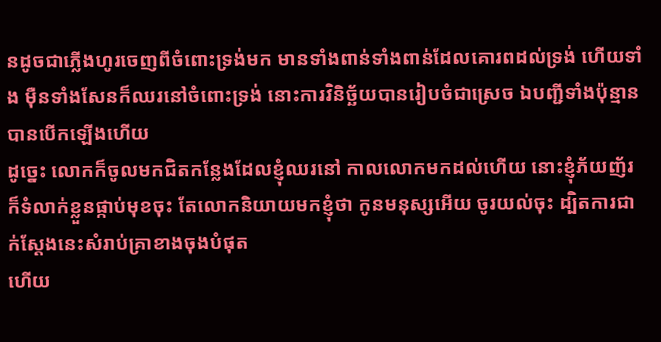នដូចជាភ្លើងហូរចេញពីចំពោះទ្រង់មក មានទាំងពាន់ទាំងពាន់ដែលគោរពដល់ទ្រង់ ហើយទាំង ម៉ឺនទាំងសែនក៏ឈរនៅចំពោះទ្រង់ នោះការវិនិច្ឆ័យបានរៀបចំជាស្រេច ឯបញ្ជីទាំងប៉ុន្មានបានបើកឡើងហើយ
ដូច្នេះ លោកក៏ចូលមកជិតកន្លែងដែលខ្ញុំឈរនៅ កាលលោកមកដល់ហើយ នោះខ្ញុំភ័យញ័រ ក៏ទំលាក់ខ្លួនផ្កាប់មុខចុះ តែលោកនិយាយមកខ្ញុំថា កូនមនុស្សអើយ ចូរយល់ចុះ ដ្បិតការជាក់ស្តែងនេះសំរាប់គ្រាខាងចុងបំផុត
ហើយ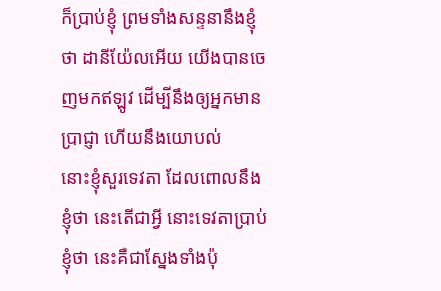ក៏ប្រាប់ខ្ញុំ ព្រមទាំងសន្ទនានឹងខ្ញុំថា ដានីយ៉ែលអើយ យើងបានចេញមកឥឡូវ ដើម្បីនឹងឲ្យអ្នកមានប្រាជ្ញា ហើយនឹងយោបល់
នោះខ្ញុំសួរទេវតា ដែលពោលនឹងខ្ញុំថា នេះតើជាអ្វី នោះទេវតាប្រាប់ខ្ញុំថា នេះគឺជាស្នែងទាំងប៉ុ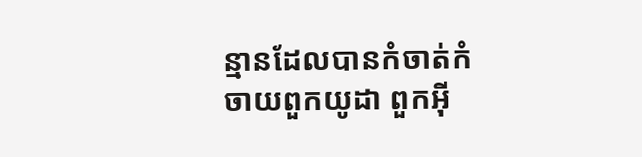ន្មានដែលបានកំចាត់កំចាយពួកយូដា ពួកអ៊ី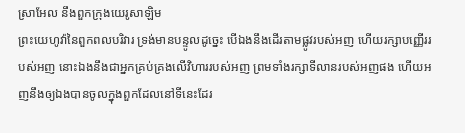ស្រាអែល នឹងពួកក្រុងយេរូសាឡិម
ព្រះយេហូវ៉ានៃពួកពលបរិវារ ទ្រង់មានបន្ទូលដូច្នេះ បើឯងនឹងដើរតាមផ្លូវរបស់អញ ហើយរក្សាបញ្ញើររបស់អញ នោះឯងនឹងជាអ្នកគ្រប់គ្រងលើវិហាររបស់អញ ព្រមទាំងរក្សាទីលានរបស់អញផង ហើយអញនឹងឲ្យឯងបានចូលក្នុងពួកដែលនៅទីនេះដែរ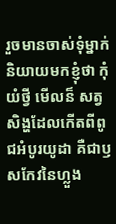រួចមានចាស់ទុំម្នាក់និយាយមកខ្ញុំថា កុំយំថ្វី មើលន៏ សត្វសិង្ហដែលកើតពីពូជអំបូរយូដា គឺជាឫសកែវនៃហ្លួង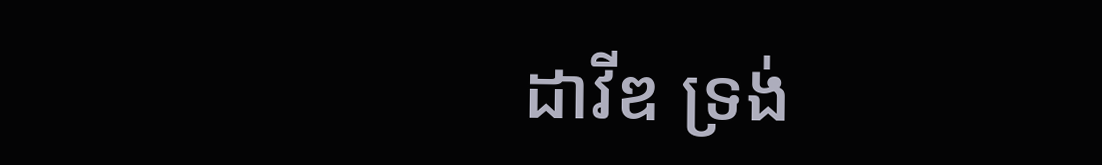ដាវីឌ ទ្រង់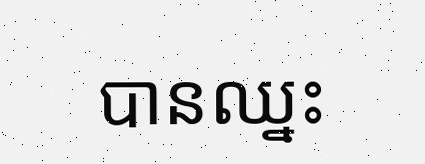បានឈ្នះ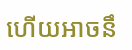ហើយអាចនឹ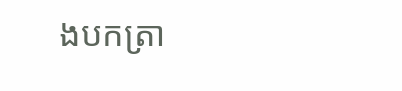ងបកត្រា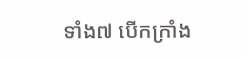ទាំង៧ បើកក្រាំង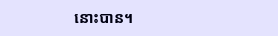នោះបាន។